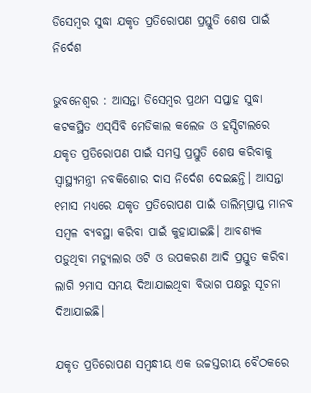ଡିସେମ୍ବର ସୁଦ୍ଧା ଯକୃତ ପ୍ରତିରୋପଣ ପ୍ରସ୍ତୁତି ଶେଷ ପାଇଁ ନିର୍ଦେଶ

ଭୁବନେଶ୍ବର : ଆସନ୍ତା ଡିସେମ୍ବର ପ୍ରଥମ ସପ୍ତାହ ସୁଦ୍ଧା କଟକସ୍ଥିତ ଏସ୍‌ସିବି ମେଡିକାଲ କଲେଜ ଓ ହସ୍ପିଟାଲରେ ଯକୃତ ପ୍ରତିରୋପଣ ପାଇଁ ସମସ୍ତ ପ୍ରସ୍ତୁତି ଶେଷ କରିବାକୁ ସ୍ବାସ୍ଥ୍ୟମନ୍ତ୍ରୀ ନବକିଶୋର ଦାସ ନିର୍ଦେଶ ଦେଇଛନ୍ତି। ଆସନ୍ତା ୧ମାସ ମଧ୍ୟରେ ଯକୃତ ପ୍ରତିରୋପଣ ପାଇଁ ତାଲିମ୍‌ପ୍ରାପ୍ତ ମାନବ ସମ୍ବଳ ବ୍ୟବସ୍ଥା କରିବା ପାଇଁ କୁହାଯାଇଛି। ଆବଶ୍ୟକ ପଡ଼ୁଥିବା ମଡ୍ୟୁଲାର ଓଟି ଓ ଉପକରଣ ଆଦି ପ୍ରସ୍ତୁତ କରିବା ଲାଗି ୨ମାସ ସମୟ ଦିଆଯାଇଥିବା ବିଭାଗ ପକ୍ଷରୁ ସୂଚନା ଦିଆଯାଇଛି।

ଯକୃତ ପ୍ରତିରୋପଣ ସମ୍ବନ୍ଧୀୟ ଏକ ଉଚ୍ଚସ୍ତରୀୟ ବୈଠକରେ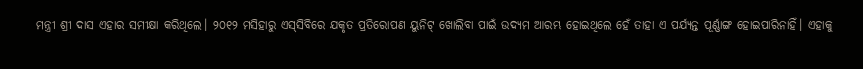ମନ୍ତ୍ରୀ ଶ୍ରୀ ଦାସ ଏହାର ସମୀକ୍ଷା କରିଥିଲେ। ୨୦୧୨ ମସିହାରୁ ଏସ୍‌ସିବିରେ ଯକୃତ ପ୍ରତିରୋପଣ ୟୁନିଟ୍‌ ଖୋଲିବା ପାଇଁ ଉଦ୍ୟମ ଆରମ୍ଭ ହୋଇଥିଲେ ହେଁ ତାହା ଏ ପର୍ଯ୍ୟନ୍ତ ପୂର୍ଣ୍ଣାଙ୍ଗ ହୋଇପାରିନାହିଁ। ଏହାକୁ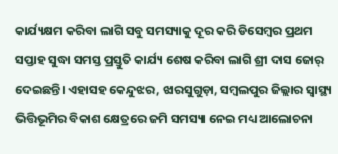କାର୍ଯ୍ୟକ୍ଷମ କରିବା ଲାଗି ସବୁ ସମସ୍ୟାକୁ ଦୂର କରି ଡିସେମ୍ବର ପ୍ରଥମ ସପ୍ତାହ ସୁଦ୍ଧା ସମସ୍ତ ପ୍ରସ୍ତୁତି କାର୍ଯ୍ୟ ଶେଷ କରିବା ଲାଗି ଶ୍ରୀ ଦାସ ଜୋର୍‌ ଦେଇଛନ୍ତି। ଏହାସହ କେନ୍ଦୁଝର, ଝାରସୁଗୁଡ଼ା, ସମ୍ବଲପୁର ଜିଲ୍ଲାର ସ୍ବାସ୍ଥ୍ୟ ଭିତ୍ତିଭୂମିର ବିକାଶ କ୍ଷେତ୍ରରେ ଜମି ସମସ୍ୟା ନେଇ ମଧ୍ୟ ଆଲୋଚନା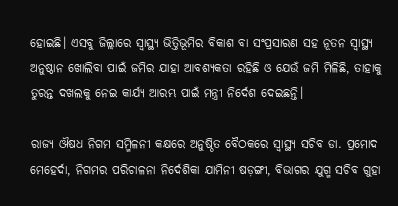ହୋଇଛି। ଏସବୁ ଜିଲ୍ଲାରେ ସ୍ବାସ୍ଥ୍ୟ ଭିତ୍ତିଭୂମିର ବିକାଶ ବା ସଂପ୍ରସାରଣ ସହ ନୂତନ ସ୍ବାସ୍ଥ୍ୟ ଅନୁଷ୍ଠାନ ଖୋଲିବା ପାଇଁ ଜମିର ଯାହା ଆବଶ୍ୟକତା ରହିଛି ଓ ଯେଉଁ ଜମି ମିଳିଛି, ତାହାକୁ ତୁରନ୍ତ ଦଖଲକୁ ନେଇ କାର୍ଯ୍ୟ ଆରମ୍ଭ ପାଇଁ ମନ୍ତ୍ରୀ ନିର୍ଦେଶ ଦେଇଛନ୍ତି।

ରାଜ୍ୟ ଔଷଧ ନିଗମ ସମ୍ମିଳନୀ କକ୍ଷରେ ଅନୁଷ୍ଠିତ ବୈଠକରେ ସ୍ବାସ୍ଥ୍ୟ ସଚିବ ଡା. ପ୍ରମୋଦ ମେହେର୍ଦା, ନିଗମର ପରିଚାଳନା ନିର୍ଦେଶିକା ଯାମିନୀ ଷଡ଼ଙ୍ଗୀ, ବିଭାଗର ଯୁଗ୍ମ ସଚିବ ଗୁହା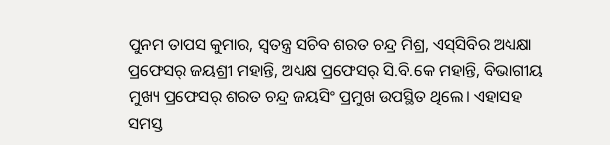ପୁନମ ତାପସ କୁମାର, ସ୍ବତନ୍ତ୍ର ସଚିବ ଶରତ ଚନ୍ଦ୍ର ମିଶ୍ର, ଏସ୍‌ସିବିର ଅଧ୍ୟକ୍ଷା ପ୍ରଫେସର୍‌ ଜୟଶ୍ରୀ ମହାନ୍ତି, ଅଧ୍ୟକ୍ଷ ପ୍ରଫେସର୍‌ ସି.ବି.କେ ମହାନ୍ତି, ବିଭାଗୀୟ ମୁଖ୍ୟ ପ୍ରଫେସର୍‌ ଶରତ ଚନ୍ଦ୍ର ଜୟସିଂ ପ୍ରମୁଖ ଉପସ୍ଥିତ ଥିଲେ। ଏହାସହ ସମସ୍ତ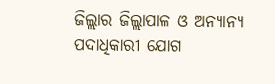ଜିଲ୍ଲାର ଜିଲ୍ଲାପାଳ ଓ ଅନ୍ୟାନ୍ୟ ପଦାଧିକାରୀ ଯୋଗ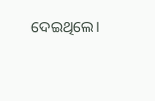ଦେଇଥିଲେ।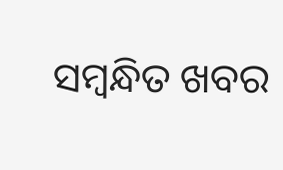ସମ୍ବନ୍ଧିତ ଖବର